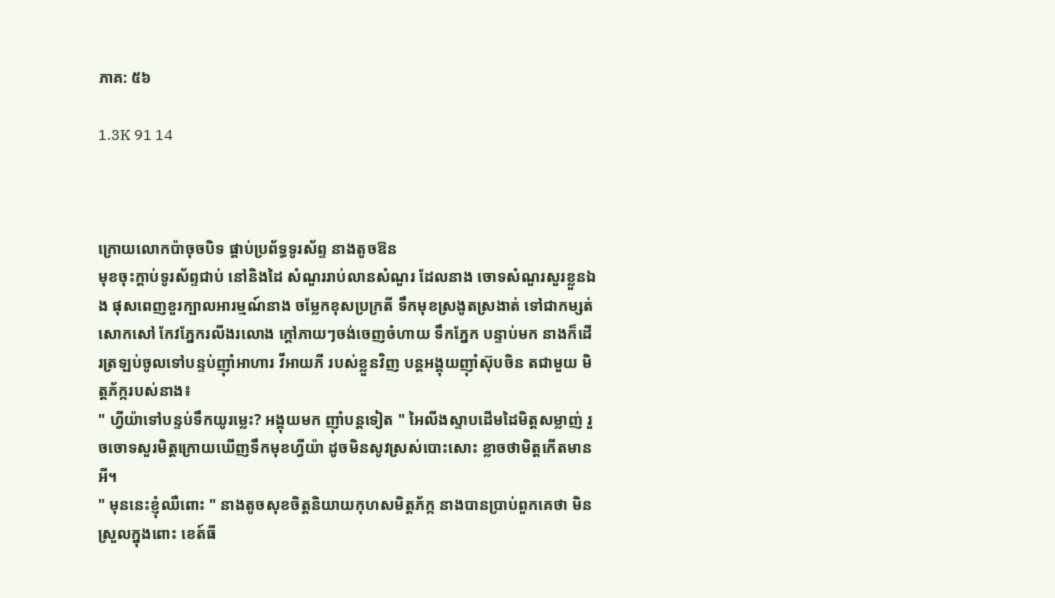ភាគ: ៥៦

1.3K 91 14



ក្រោយលោកប៉ាចុចបិទ ផ្តាប់ប្រព័ទ្ធទូរស័ព្ទ នាងតូចឱន
មុខចុះក្តាប់ទូរស័ព្ទជាប់ នៅនិងដៃ សំណួររាប់លានសំណួរ ដែលនាង ចោទសំណួរសួរខ្លួនឯង ផុសពេញខួរក្បាលអារម្មណ៍នាង ចម្លែកខុសប្រក្រតី ទឹកមុខស្រងូតស្រងាត់ ទៅជាកម្សត់ សោកសៅ កែវភ្នែករលីងរលោង ក្តៅភាយៗចង់ចេញចំហាយ ទឹកភ្នែក បន្ទាប់មក នាងក៏ដើរត្រឡប់ចូលទៅបន្ទប់ញ៉ាំអាហារ វីអាយភី របស់ខ្លួនវិញ បន្តអង្គុយញ៉ាំស៊ុបចិន តជាមួយ មិត្តភ័ក្ករបស់នាង៖
" ហ្វីយ៉ាទៅបន្ទប់ទឹកយូរម្លេះ? អង្គុយមក ញ៉ាំបន្តទៀត " អៃលីងស្ទាបដើមដៃមិត្តសម្លាញ់ រួចចោទសួរមិត្តក្រោយឃើញទឹកមុខហ្វីយ៉ា ដូចមិនសូវស្រស់បោះសោះ ខ្លាចថាមិត្តកើតមានអី។
" មុននេះខ្ញុំឈឺពោះ " នាងតូចសុខចិត្តនិយាយកុហសមិត្តភ័ក្ក នាងបានប្រាប់ពួកគេថា មិនស្រួលក្នុងពោះ ខេត៍ធី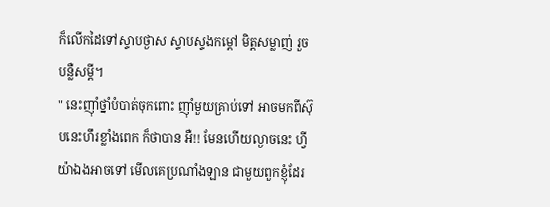ក៏លើកដៃទៅស្ទាបថ្ងាស ស្ទាបស្ទងកម្តៅ មិត្តសម្លាញ់ រួចបន្លឺសម្តី។
" នេះញ៉ាំថ្នាំបំបាត់ចុកពោះ ញ៉ាំមួយគ្រាប់ទៅ អាចមកពីស៊ុបនេះហឹរខ្លាំងពេក ក៏ថាបាន អឺ!! មែនហើយល្ងាចនេះ ហ្វីយ៉ាឯងអាចទៅ មើលគេប្រណាំងឡាន ជាមួយពួកខ្ញុំដែរ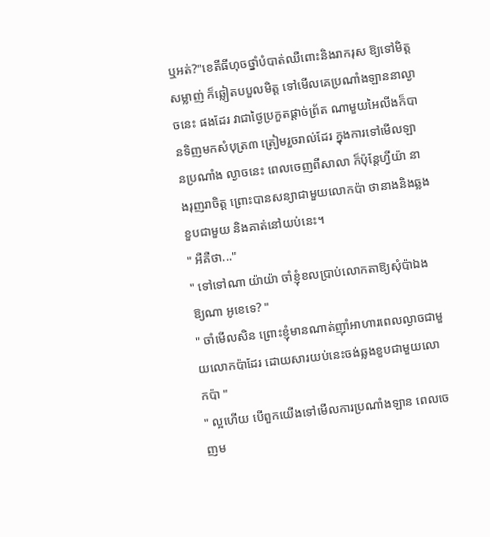ឬអត់?"ខេតីធីហុចថ្នាំបំបាត់ឈឺពោះនិងរាករុស ឱ្យទៅមិត្តសម្លាញ់ ក៏ឆ្លៀតបបួលមិត្ត ទៅមើលគេប្រណាំងឡាននាល្ងាចនេះ ផងដែរ វាជាថ្ងៃប្រកួតផ្តាច់ព្រ័ត ណាមួយអៃលីងក៏បានទិញមកសំបុត្រ៣ ត្រៀមរួចរាល់ដែរ ក្នុងការទៅមើលឡានប្រណាំង ល្ងាចនេះ ពេលចេញពីសាលា ក៏ប៉ុន្តែហ្វីយ៉ា នាងរុញរាចិត្ត ព្រោះបានសន្យាជាមួយលោកប៉ា ថានាងនិងឆ្លងខួបជាមួយ និងគាត់នៅយប់នេះ។
" អឺគឺថា..."
" ទៅទៅណា យ៉ាយ៉ា ចាំខ្ញុំខលប្រាប់លោកតាឱ្យសុំប៉ាឯងឱ្យណា អូខេទេ? "
" ចាំមើលសិន ព្រោះខ្ញុំមានណាត់ញ៉ាំអាហារពេលល្ងាចជាមួយលោកប៉ាដែរ ដោយសារយប់នេះចង់ឆ្លងខួបជាមួយលោកប៉ា "
" ល្អហើយ បើពួកយើងទៅមើលការប្រណាំងឡាន ពេលចេញម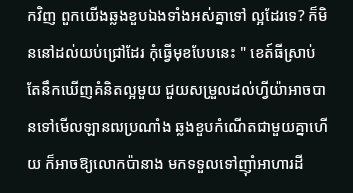កវិញ ពួកយើងឆ្លងខួបឯងទាំងអស់គ្នាទៅ ល្អដែរទេ? ក៏មិននៅដល់យប់ជ្រៅដែរ កុំធ្វើមុខបែបនេះ " ខេត៍ធីស្រាប់តែនឹកឃើញគំនិតល្អមួយ ជួយសម្រួលដល់ហ្វីយ៉ាអាចបានទៅមើលឡានឍប្រណាំង ឆ្លងខួបកំណើតជាមួយគ្នាហើយ ក៏អាចឱ្យលោកប៉ានាង មកទទួលទៅញ៉ាំអាហារដី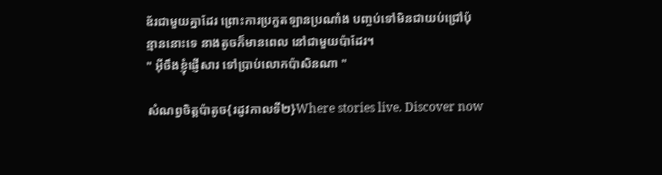ឌ័រជាមួយគ្នាដែរ ព្រោះការប្រកួតឡានប្រណាំង បញ្ចប់ទៅមិនជាយប់ជ្រៅប៉ុន្មាននោះទេ នាងតូចក៏មានពេល នៅជាមួយប៉ាដែរ។
" អ៊ីចឹងខ្ញុំផ្ញើសារ ទៅប្រាប់លោកប៉ាសិនណា "

សំណព្វចិត្តប៉ាតូច{រដូវកាលទី២}Where stories live. Discover now